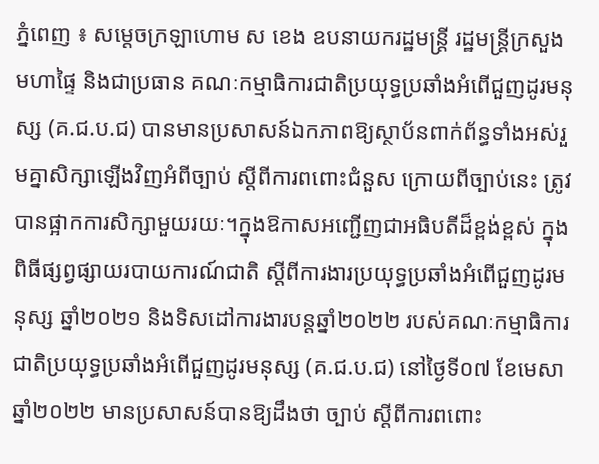ភ្នំពេញ ៖ សម្ដេចក្រឡាហោម ស ខេង ឧបនាយករដ្ឋមន្ដ្រី រដ្ឋមន្ដ្រីក្រសួងមហាផ្ទៃ និងជាប្រធាន គណៈកម្មាធិការជាតិប្រយុទ្ធប្រឆាំងអំពើជួញដូរមនុស្ស (គ.ជ.ប.ជ) បានមានប្រសាសន៍ឯកភាពឱ្យស្ថាប័នពាក់ព័ន្ធទាំងអស់រួមគ្នាសិក្សាឡើងវិញអំពីច្បាប់ ស្ដីពីការពពោះជំនួស ក្រោយពីច្បាប់នេះ ត្រូវបានផ្អាកការសិក្សាមួយរយៈ។ក្នុងឱកាសអញ្ជើញជាអធិបតីដ៏ខ្ពង់ខ្ពស់ ក្នុងពិធីផ្សព្វផ្សាយរបាយការណ៍ជាតិ ស្ដីពីការងារប្រយុទ្ធប្រឆាំងអំពើជួញដូរមនុស្ស ឆ្នាំ២០២១ និងទិសដៅការងារបន្ដឆ្នាំ២០២២ របស់គណៈកម្មាធិការជាតិប្រយុទ្ធប្រឆាំងអំពើជួញដូរមនុស្ស (គ.ជ.ប.ជ) នៅថ្ងៃទី០៧ ខែមេសា ឆ្នាំ២០២២ មានប្រសាសន៍បានឱ្យដឹងថា ច្បាប់ ស្ដីពីការពពោះ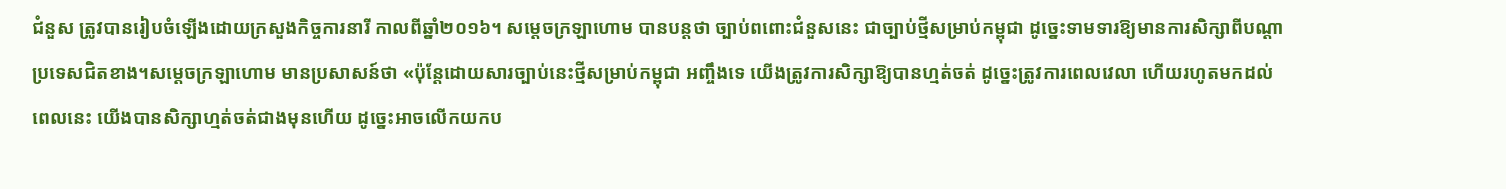ជំនួស ត្រូវបានរៀបចំឡើងដោយក្រសួងកិច្ចការនារី កាលពីឆ្នាំ២០១៦។ សម្ដេចក្រឡាហោម បានបន្ដថា ច្បាប់ពពោះជំនួសនេះ ជាច្បាប់ថ្មីសម្រាប់កម្ពុជា ដូច្នេះទាមទារឱ្យមានការសិក្សាពីបណ្ដាប្រទេសជិតខាង។សម្ដេចក្រឡាហោម មានប្រសាសន៍ថា «ប៉ុន្ដែដោយសារច្បាប់នេះថ្មីសម្រាប់កម្ពុជា អញ្ចឹងទេ យើងត្រូវការសិក្សាឱ្យបានហ្មត់ចត់ ដូច្នេះត្រូវការពេលវេលា ហើយរហូតមកដល់ពេលនេះ យើងបានសិក្សាហ្មត់ចត់ជាងមុនហើយ ដូច្នេះអាចលើកយកប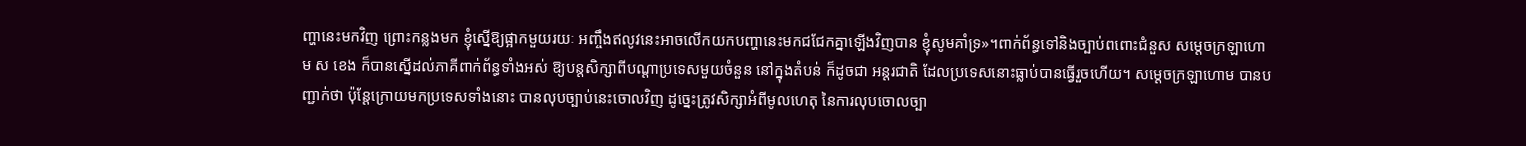ញ្ហានេះមកវិញ ព្រោះកន្លងមក ខ្ញុំស្នើឱ្យផ្អាកមួយរយៈ អញ្ចឹងឥលូវនេះអាចលើកយកបញ្ហានេះមកជជែកគ្នាឡើងវិញបាន ខ្ញុំសូមគាំទ្រ»។ពាក់ព័ន្ធទៅនិងច្បាប់ពពោះជំនួស សម្ដេចក្រឡាហោម ស ខេង ក៏បានស្នើដល់ភាគីពាក់ព័ន្ធទាំងអស់ ឱ្យបន្ដសិក្សាពីបណ្ដាប្រទេសមួយចំនួន នៅក្នុងតំបន់ ក៏ដូចជា អន្ដរជាតិ ដែលប្រទេសនោះធ្លាប់បានធ្វើរួចហើយ។ សម្ដេចក្រឡាហោម បានបញ្ជាក់ថា ប៉ុន្ដែក្រោយមកប្រទេសទាំងនោះ បានលុបច្បាប់នេះចោលវិញ ដូច្នេះត្រូវសិក្សាអំពីមូលហេតុ នៃការលុបចោលច្បា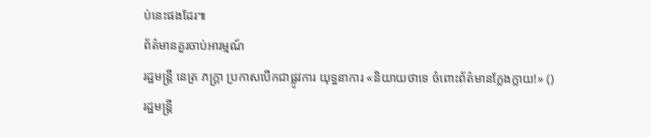ប់នេះផងដែរ៕
ព័ត៌មានគួរចាប់អារម្មណ៍
រដ្ឋមន្ត្រី នេត្រ ភក្ត្រា ប្រកាសបើកជាផ្លូវការ យុទ្ធនាការ «និយាយថាទេ ចំពោះព័ត៌មានក្លែងក្លាយ!» ()
រដ្ឋមន្ត្រី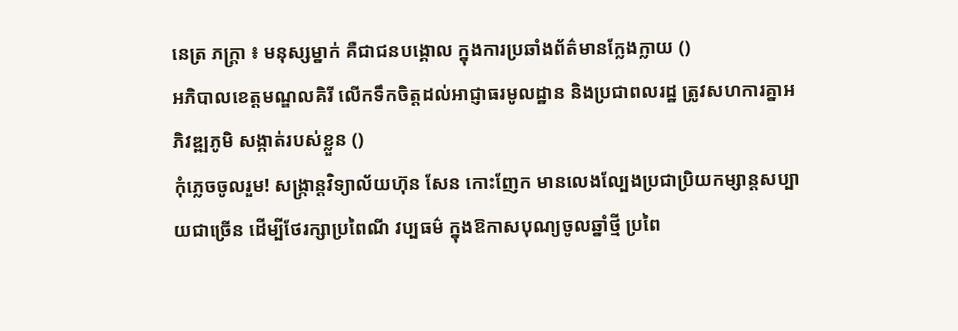នេត្រ ភក្ត្រា ៖ មនុស្សម្នាក់ គឺជាជនបង្គោល ក្នុងការប្រឆាំងព័ត៌មានក្លែងក្លាយ ()
អភិបាលខេត្តមណ្ឌលគិរី លើកទឹកចិត្តដល់អាជ្ញាធរមូលដ្ឋាន និងប្រជាពលរដ្ឋ ត្រូវសហការគ្នាអភិវឌ្ឍភូមិ សង្កាត់របស់ខ្លួន ()
កុំភ្លេចចូលរួម! សង្ក្រាន្តវិទ្យាល័យហ៊ុន សែន កោះញែក មានលេងល្បែងប្រជាប្រិយកម្សាន្តសប្បាយជាច្រើន ដើម្បីថែរក្សាប្រពៃណី វប្បធម៌ ក្នុងឱកាសបុណ្យចូលឆ្នាំថ្មី ប្រពៃ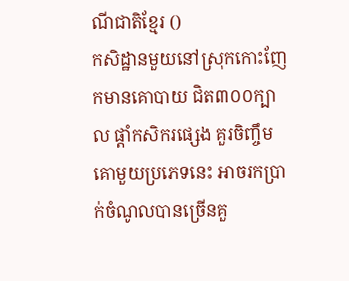ណីជាតិខ្មែរ ()
កសិដ្ឋានមួយនៅស្រុកកោះញែកមានគោបាយ ជិត៣០០ក្បាល ផ្ដាំកសិករផ្សេង គួរចិញ្ចឹមគោមួយប្រភេទនេះ អាចរកប្រាក់ចំណូលបានច្រើនគួ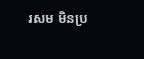រសម មិនប្រ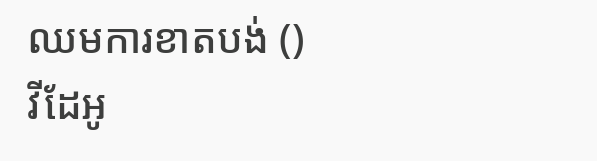ឈមការខាតបង់ ()
វីដែអូ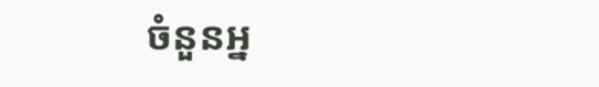ចំនួនអ្ន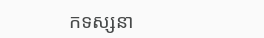កទស្សនា